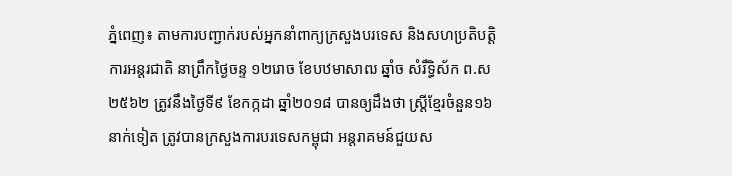ភ្នំពេញ៖ តាមការបញ្ជាក់របស់អ្នកនាំពាក្យក្រសួងបរទេស និងសហប្រតិបត្តិការអន្តរជាតិ នាព្រឹកថ្ងៃចន្ទ ១២រោច ខែបឋមាសាឍ ឆ្នាំច សំរឹទ្ធិស័ក ព.ស ២៥៦២ ត្រូវនឹងថ្ងៃទី៩ ខែកក្កដា ឆ្នាំ២០១៨ បានឲ្យដឹងថា ស្ត្រីខ្មែរចំនួន១៦នាក់ទៀត ត្រូវបានក្រសួងការបរទេសកម្ពុជា អន្តរាគមន៍ជួយស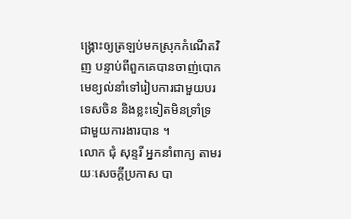ង្គ្រោះឲ្យត្រឡប់មកស្រុកកំណើតវិញ បន្ទាប់ពីពួកគេបានចាញ់បោកមេខ្យល់នាំទៅរៀបការជាមួយបរទេសចិន និងខ្លះទៀតមិនទ្រាំទ្រ ជាមួយការងារបាន ។
លោក ជុំ សុន្ទរី អ្នកនាំពាក្យ តាមរយៈសេចក្តីប្រកាស បា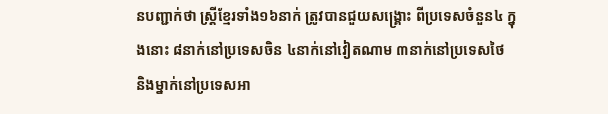នបញ្ជាក់ថា ស្ត្រីខ្មែរទាំង១៦នាក់ ត្រូវបានជួយសង្គ្រោះ ពីប្រទេសចំនួន៤ ក្នុងនោះ ៨នាក់នៅប្រទេសចិន ៤នាក់នៅវៀតណាម ៣នាក់នៅប្រទេសថៃ និងម្នាក់នៅប្រទេសអា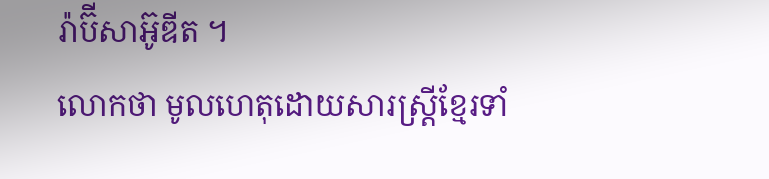រ៉ាប៊ីសាអ៊ូឌីត ។
លោកថា មូលហេតុដោយសារស្ត្រីខ្មែរទាំ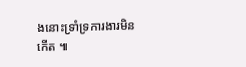ងនោះទ្រាំទ្រការងារមិនកើត ៕